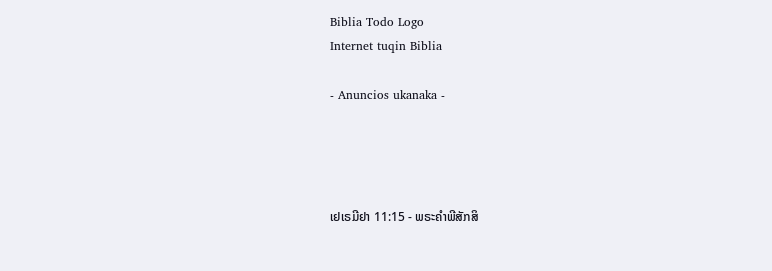Biblia Todo Logo
Internet tuqin Biblia

- Anuncios ukanaka -




ເຢເຣມີຢາ 11:15 - ພຣະຄຳພີສັກສິ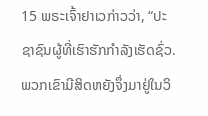15 ພຣະເຈົ້າຢາເວກ່າວວ່າ, “ປະຊາຊົນຜູ້ທີ່ເຮົາຮັກກຳລັງເຮັດຊົ່ວ. ພວກເຂົາມີສິດຫຍັງຈຶ່ງມາຢູ່ໃນວິ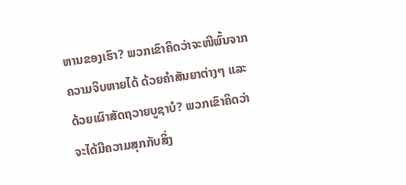ຫານຂອງເຮົາ? ພວກເຂົາຄິດວ່າຈະໜີພົ້ນຈາກຄວາມຈິບຫາຍໄດ້ ດ້ວຍຄຳສັນຍາຕ່າງໆ ແລະດ້ວຍເຜົາສັດຖວາຍບູຊາບໍ? ພວກເຂົາຄິດວ່າຈະໄດ້ມີຄວາມສຸກກັບສິ່ງ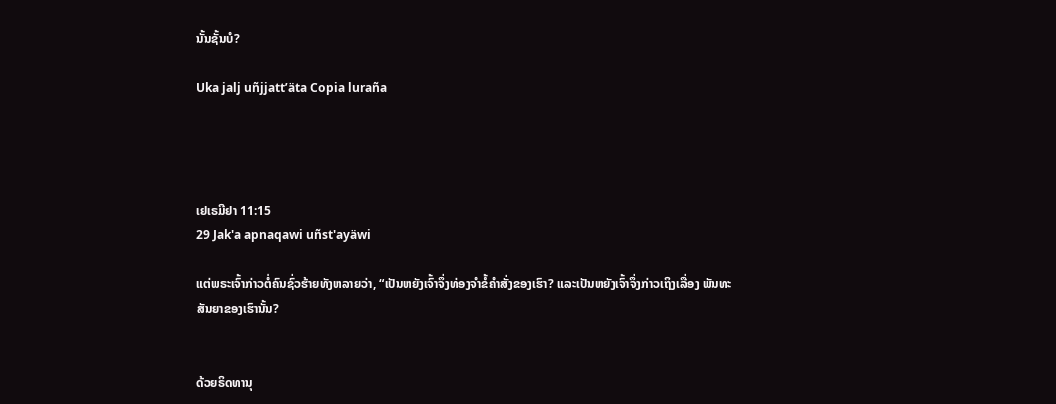ນັ້ນຊັ້ນບໍ?

Uka jalj uñjjattʼäta Copia luraña




ເຢເຣມີຢາ 11:15
29 Jak'a apnaqawi uñst'ayäwi

ແຕ່ພຣະເຈົ້າກ່າວຕໍ່ຄົນຊົ່ວຮ້າຍທັງຫລາຍວ່າ, “ເປັນຫຍັງເຈົ້າຈຶ່ງທ່ອງຈຳຂໍ້ຄຳສັ່ງຂອງເຮົາ? ແລະເປັນຫຍັງເຈົ້າຈຶ່ງກ່າວເຖິງເລື່ອງ ພັນທະສັນຍາຂອງເຮົານັ້ນ?


ດ້ວຍຣິດທານຸ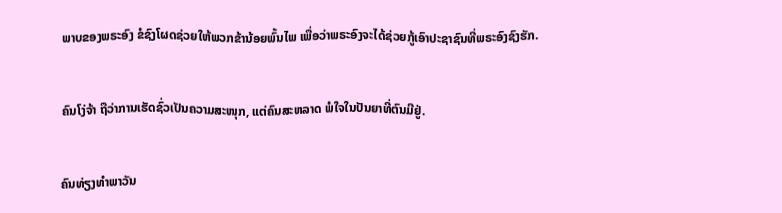ພາບຂອງພຣະອົງ ຂໍຊົງໂຜດຊ່ວຍໃຫ້ພວກຂ້ານ້ອຍພົ້ນໄພ ເພື່ອວ່າພຣະອົງຈະໄດ້ຊ່ວຍກູ້ເອົາປະຊາຊົນທີ່ພຣະອົງຊົງຮັກ.


ຄົນໂງ່ຈ້າ ຖືວ່າການເຮັດຊົ່ວເປັນຄວາມສະໜຸກ, ແຕ່ຄົນສະຫລາດ ພໍໃຈໃນປັນຍາທີ່ຕົນມີຢູ່.


ຄົນທ່ຽງທຳພາວັນ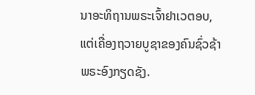ນາອະທິຖານພຣະເຈົ້າຢາເວຕອບ, ແຕ່ເຄື່ອງຖວາຍບູຊາຂອງຄົນຊົ່ວຊ້າພຣະອົງກຽດຊັງ.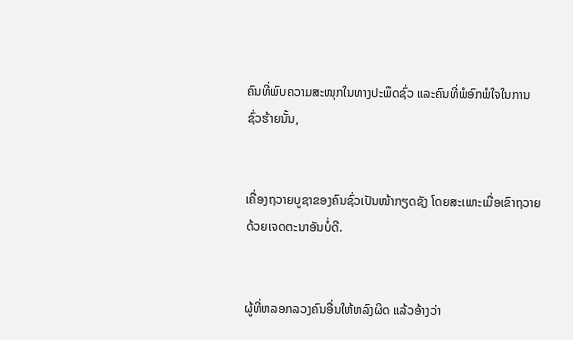ຄົນທີ່ພົບຄວາມສະໜຸກໃນທາງປະພຶດຊົ່ວ ແລະຄົນທີ່ພໍອົກພໍໃຈໃນການຊົ່ວຮ້າຍນັ້ນ,


ເຄື່ອງຖວາຍບູຊາຂອງຄົນຊົ່ວເປັນໜ້າກຽດຊັງ ໂດຍສະເພາະເມື່ອເຂົາຖວາຍດ້ວຍເຈດຕະນາອັນບໍ່ດີ.


ຜູ້ທີ່ຫລອກລວງຄົນອື່ນໃຫ້ຫລົງຜິດ ແລ້ວອ້າງວ່າ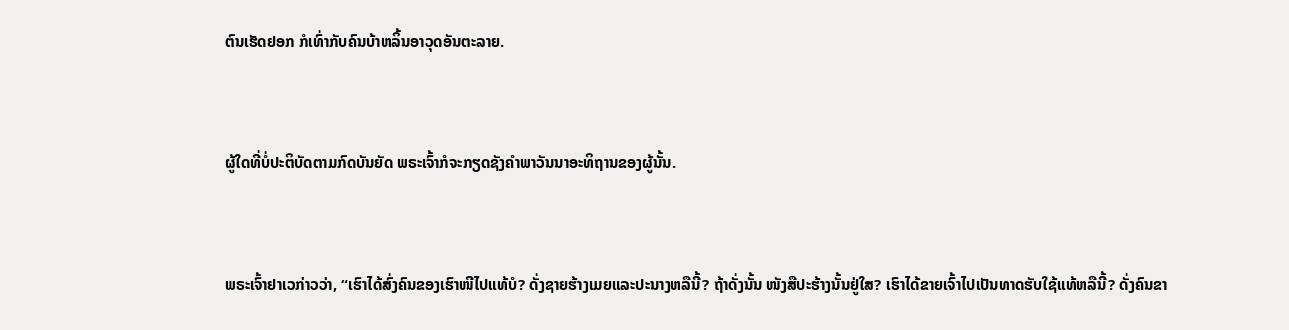ຕົນເຮັດຢອກ ກໍເທົ່າກັບຄົນບ້າຫລິ້ນອາວຸດອັນຕະລາຍ.


ຜູ້ໃດທີ່ບໍ່ປະຕິບັດຕາມກົດບັນຍັດ ພຣະເຈົ້າກໍຈະກຽດຊັງຄຳພາວັນນາອະທິຖານຂອງຜູ້ນັ້ນ.


ພຣະເຈົ້າຢາເວກ່າວວ່າ, “ເຮົາໄດ້ສົ່ງຄົນຂອງເຮົາໜີໄປແທ້ບໍ? ດັ່ງຊາຍຮ້າງເມຍແລະປະນາງຫລືນີ້? ຖ້າດັ່ງນັ້ນ ໜັງສືປະຮ້າງນັ້ນຢູ່ໃສ? ເຮົາໄດ້ຂາຍເຈົ້າໄປເປັນທາດຮັບໃຊ້ແທ້ຫລືນີ້? ດັ່ງຄົນຂາ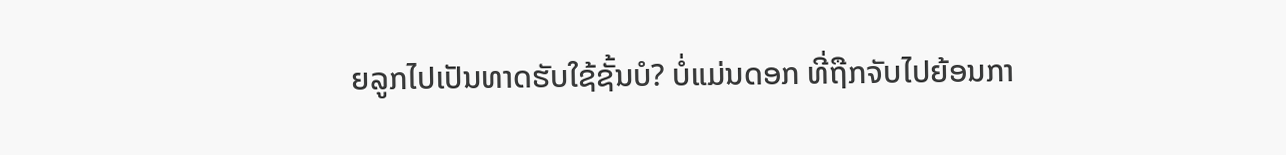ຍລູກໄປເປັນທາດຮັບໃຊ້ຊັ້ນບໍ? ບໍ່ແມ່ນດອກ ທີ່ຖືກຈັບໄປຍ້ອນກາ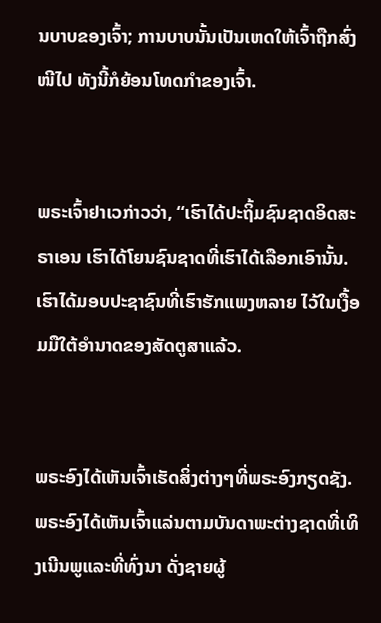ນບາບຂອງເຈົ້າ; ການບາບນັ້ນເປັນເຫດໃຫ້ເຈົ້າຖືກສົ່ງໜີໄປ ທັງນີ້ກໍຍ້ອນໂທດກຳຂອງເຈົ້າ.


ພຣະເຈົ້າຢາເວກ່າວວ່າ, “ເຮົາໄດ້ປະຖິ້ມຊົນຊາດອິດສະຣາເອນ ເຮົາໄດ້ໂຍນຊົນຊາດທີ່ເຮົາໄດ້ເລືອກເອົານັ້ນ. ເຮົາໄດ້ມອບປະຊາຊົນທີ່ເຮົາຮັກແພງຫລາຍ ໄວ້ໃນເງື້ອມມືໃຕ້ອຳນາດຂອງສັດຕູສາແລ້ວ.


ພຣະອົງໄດ້ເຫັນເຈົ້າເຮັດສິ່ງຕ່າງໆທີ່ພຣະອົງກຽດຊັງ. ພຣະອົງໄດ້ເຫັນເຈົ້າແລ່ນຕາມບັນດາພະຕ່າງຊາດທີ່ເທິງເນີນພູແລະທີ່ທົ່ງນາ ດັ່ງຊາຍຜູ້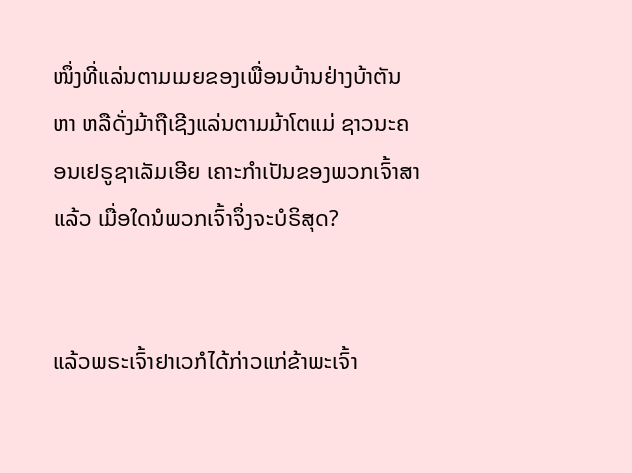ໜຶ່ງທີ່ແລ່ນຕາມເມຍຂອງເພື່ອນບ້ານຢ່າງບ້າຕັນຫາ ຫລືດັ່ງມ້າຖືເຊີງແລ່ນຕາມມ້າໂຕແມ່ ຊາວນະຄອນເຢຣູຊາເລັມເອີຍ ເຄາະກຳເປັນຂອງພວກເຈົ້າສາແລ້ວ ເມື່ອໃດນໍພວກເຈົ້າຈຶ່ງຈະບໍຣິສຸດ?


ແລ້ວພຣະເຈົ້າຢາເວກໍໄດ້ກ່າວແກ່ຂ້າພະເຈົ້າ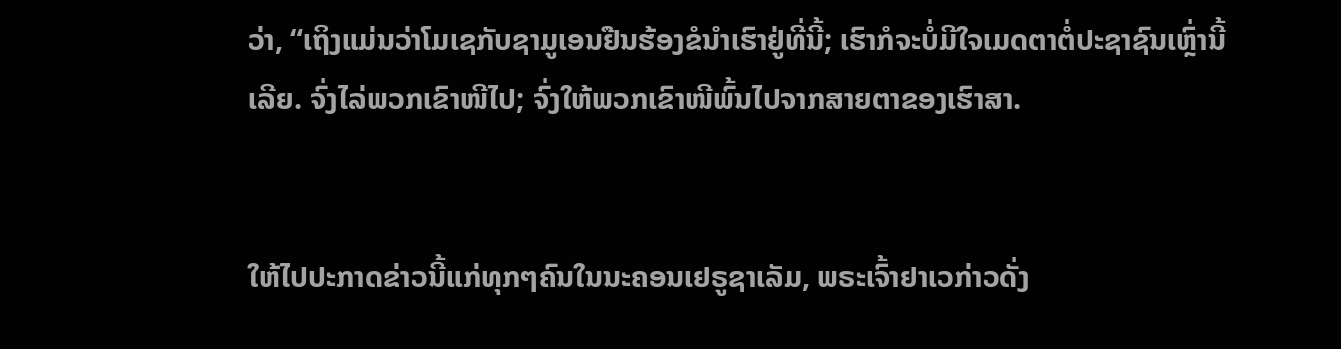ວ່າ, “ເຖິງແມ່ນວ່າໂມເຊກັບຊາມູເອນຢືນຮ້ອງຂໍນຳເຮົາຢູ່ທີ່ນີ້; ເຮົາກໍຈະບໍ່ມີໃຈເມດຕາຕໍ່ປະຊາຊົນເຫຼົ່ານີ້ເລີຍ. ຈົ່ງໄລ່ພວກເຂົາໜີໄປ; ຈົ່ງໃຫ້ພວກເຂົາໜີພົ້ນໄປຈາກສາຍຕາຂອງເຮົາສາ.


ໃຫ້ໄປປະກາດຂ່າວນີ້ແກ່ທຸກໆຄົນໃນນະຄອນເຢຣູຊາເລັມ, ພຣະເຈົ້າຢາເວກ່າວດັ່ງ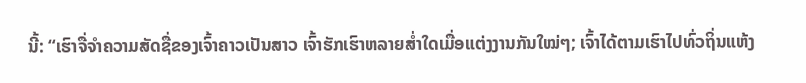ນີ້: “ເຮົາຈື່ຈຳຄວາມສັດຊື່ຂອງເຈົ້າຄາວເປັນສາວ ເຈົ້າຮັກເຮົາຫລາຍສໍ່າໃດເມື່ອແຕ່ງງານກັນໃໝ່ໆ; ເຈົ້າໄດ້ຕາມເຮົາໄປທົ່ວຖິ່ນແຫ້ງ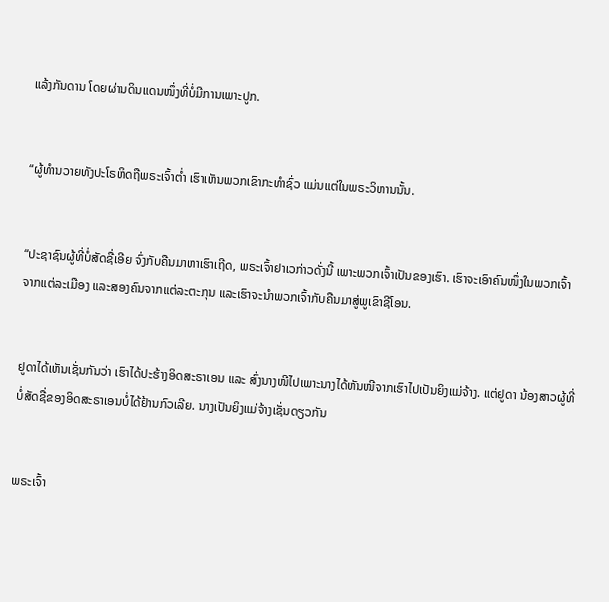ແລ້ງກັນດານ ໂດຍຜ່ານດິນແດນໜຶ່ງທີ່ບໍ່ມີການເພາະປູກ.


“ຜູ້ທຳນວາຍທັງປະໂຣຫິດຖືພຣະເຈົ້າຕໍ່າ ເຮົາເຫັນພວກເຂົາກະທຳຊົ່ວ ແມ່ນແຕ່ໃນພຣະວິຫານນັ້ນ.


“ປະຊາຊົນຜູ້ທີ່ບໍ່ສັດຊື່ເອີຍ ຈົ່ງກັບຄືນມາຫາເຮົາເຖີດ, ພຣະເຈົ້າຢາເວກ່າວດັ່ງນີ້ ເພາະພວກເຈົ້າເປັນຂອງເຮົາ. ເຮົາຈະເອົາຄົນໜຶ່ງໃນພວກເຈົ້າຈາກແຕ່ລະເມືອງ ແລະສອງຄົນຈາກແຕ່ລະຕະກຸນ ແລະເຮົາຈະນຳພວກເຈົ້າກັບຄືນມາສູ່ພູເຂົາຊີໂອນ.


ຢູດາໄດ້ເຫັນເຊັ່ນກັນວ່າ ເຮົາໄດ້ປະຮ້າງອິດສະຣາເອນ ແລະ ສົ່ງນາງໜີໄປເພາະນາງໄດ້ຫັນໜີຈາກເຮົາໄປເປັນຍິງແມ່ຈ້າງ. ແຕ່ຢູດາ ນ້ອງສາວຜູ້ທີ່ບໍ່ສັດຊື່ຂອງອິດສະຣາເອນບໍ່ໄດ້ຢ້ານກົວເລີຍ. ນາງເປັນຍິງແມ່ຈ້າງເຊັ່ນດຽວກັນ


ພຣະເຈົ້າ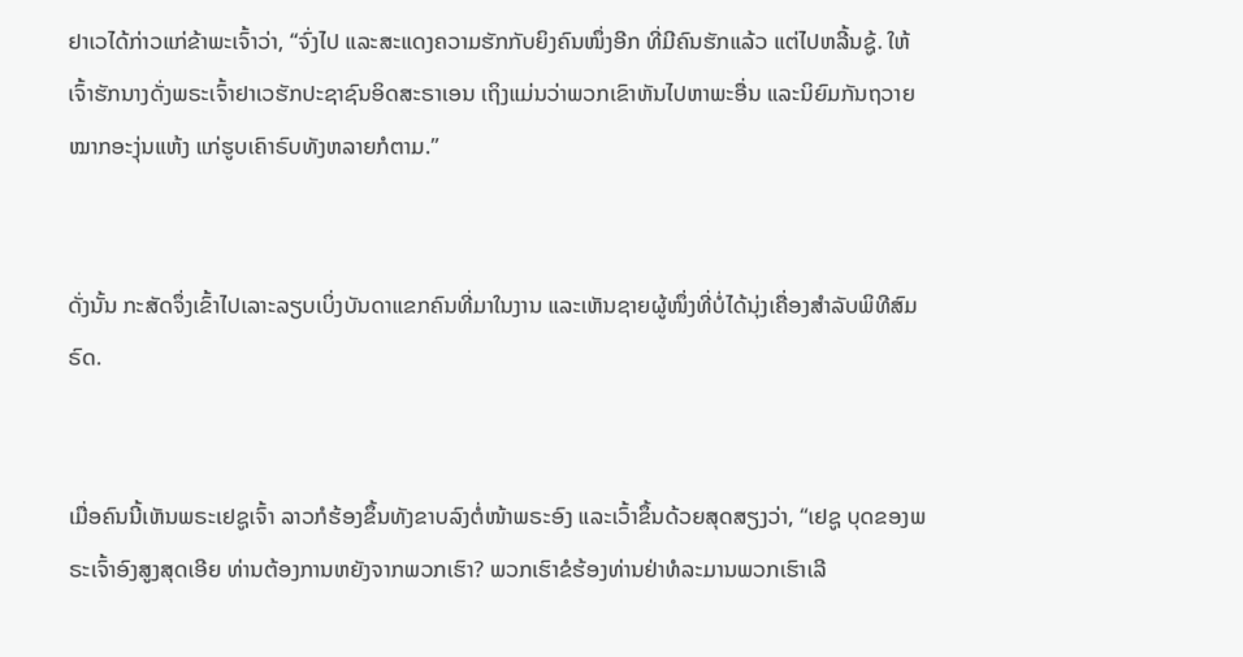ຢາເວໄດ້ກ່າວແກ່ຂ້າພະເຈົ້າວ່າ, “ຈົ່ງໄປ ແລະສະແດງຄວາມຮັກກັບຍິງຄົນໜຶ່ງອີກ ທີ່ມີຄົນຮັກແລ້ວ ແຕ່ໄປຫລີ້ນຊູ້. ໃຫ້ເຈົ້າຮັກນາງດັ່ງພຣະເຈົ້າຢາເວຮັກປະຊາຊົນອິດສະຣາເອນ ເຖິງແມ່ນວ່າພວກເຂົາຫັນໄປຫາພະອື່ນ ແລະນິຍົມກັນຖວາຍໝາກອະງຸ່ນແຫ້ງ ແກ່ຮູບເຄົາຣົບທັງຫລາຍກໍຕາມ.”


ດັ່ງນັ້ນ ກະສັດຈຶ່ງເຂົ້າໄປເລາະລຽບເບິ່ງບັນດາແຂກຄົນທີ່ມາໃນງານ ແລະເຫັນຊາຍຜູ້ໜຶ່ງທີ່ບໍ່ໄດ້ນຸ່ງເຄື່ອງສຳລັບພິທີສົມຣົດ.


ເມື່ອຄົນນີ້ເຫັນພຣະເຢຊູເຈົ້າ ລາວກໍຮ້ອງຂຶ້ນທັງຂາບລົງຕໍ່ໜ້າພຣະອົງ ແລະເວົ້າຂຶ້ນດ້ວຍສຸດສຽງວ່າ, “ເຢຊູ ບຸດຂອງພຣະເຈົ້າອົງສູງສຸດເອີຍ ທ່ານຕ້ອງການຫຍັງຈາກພວກເຮົາ? ພວກເຮົາຂໍຮ້ອງທ່ານຢ່າທໍລະມານພວກເຮົາເລີ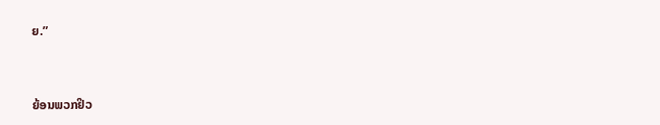ຍ.”


ຍ້ອນພວກຢິວ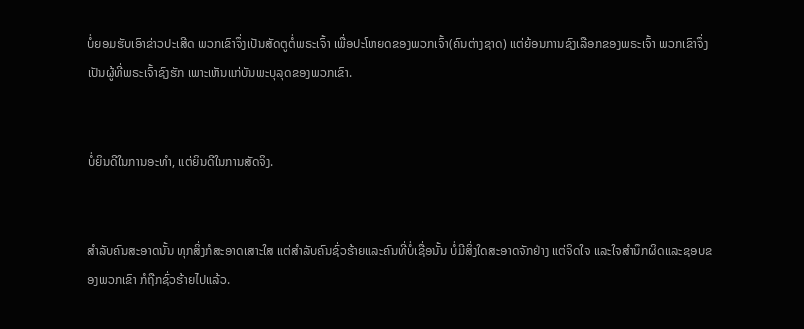ບໍ່ຍອມຮັບເອົາຂ່າວປະເສີດ ພວກເຂົາຈຶ່ງເປັນສັດຕູຕໍ່ພຣະເຈົ້າ ເພື່ອປະໂຫຍດຂອງພວກເຈົ້າ(ຄົນຕ່າງຊາດ) ແຕ່ຍ້ອນການຊົງເລືອກຂອງພຣະເຈົ້າ ພວກເຂົາຈຶ່ງເປັນຜູ້ທີ່ພຣະເຈົ້າຊົງຮັກ ເພາະເຫັນແກ່ບັນພະບຸລຸດຂອງພວກເຂົາ.


ບໍ່ຍິນດີໃນການອະທຳ, ແຕ່ຍິນດີໃນການສັດຈິງ.


ສຳລັບຄົນສະອາດນັ້ນ ທຸກສິ່ງກໍສະອາດເສາະໃສ ແຕ່ສຳລັບຄົນຊົ່ວຮ້າຍແລະຄົນທີ່ບໍ່ເຊື່ອນັ້ນ ບໍ່ມີສິ່ງໃດສະອາດຈັກຢ່າງ ແຕ່ຈິດໃຈ ແລະໃຈສຳນຶກຜິດແລະຊອບຂອງພວກເຂົາ ກໍຖືກຊົ່ວຮ້າຍໄປແລ້ວ.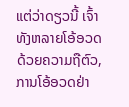ແຕ່ວ່າດຽວນີ້ ເຈົ້າທັງຫລາຍໂອ້ອວດດ້ວຍຄວາມຖືຕົວ, ການໂອ້ອວດຢ່າ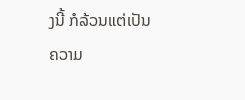ງນີ້ ກໍລ້ວນແຕ່ເປັນຄວາມ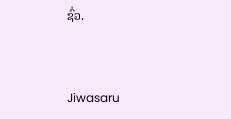ຊົ່ວ.


Jiwasaru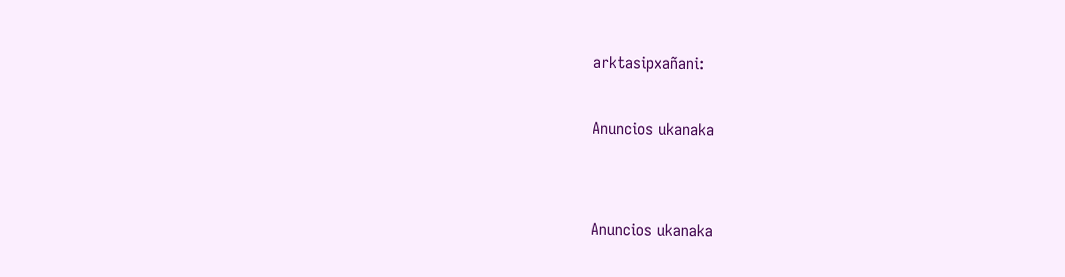arktasipxañani:

Anuncios ukanaka


Anuncios ukanaka